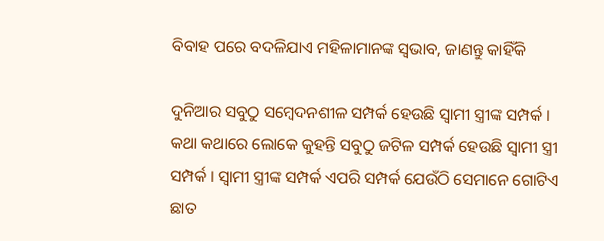ବିବାହ ପରେ ବଦଳିଯାଏ ମହିଳାମାନଙ୍କ ସ୍ଵଭାବ, ଜାଣନ୍ତୁ କାହିଁକି

ଦୁନିଆର ସବୁଠୁ ସମ୍ବେଦନଶୀଳ ସମ୍ପର୍କ ହେଉଛି ସ୍ବାମୀ ସ୍ତ୍ରୀଙ୍କ ସମ୍ପର୍କ । କଥା କଥାରେ ଲୋକେ କୁହନ୍ତି ସବୁଠୁ ଜଟିଳ ସମ୍ପର୍କ ହେଉଛି ସ୍ୱାମୀ ସ୍ତ୍ରୀ ସମ୍ପର୍କ । ସ୍ବାମୀ ସ୍ତ୍ରୀଙ୍କ ସମ୍ପର୍କ ଏପରି ସମ୍ପର୍କ ଯେଉଁଠି ସେମାନେ ଗୋଟିଏ ଛାତ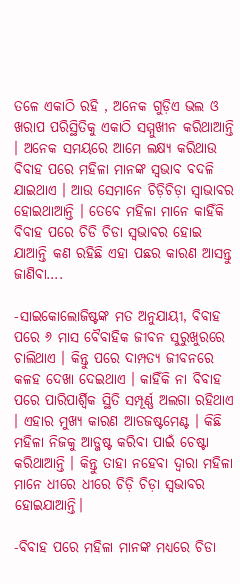ତଳେ ଏକାଠି ରହି , ଅନେକ ଗୁଡ଼ିଏ ଭଲ ଓ ଖରାପ ପରିସ୍ଥିତିକୁ ଏକାଠି ସମ୍ମୁଖୀନ କରିଥାଆନ୍ତି । ଅନେକ ସମୟରେ ଆମେ ଲକ୍ଷ୍ୟ କରିଥାଉ ବିବାହ ପରେ ମହିଳା ମାନଙ୍କ ସ୍ଵଭାବ ବଦଳି ଯାଇଥାଏ । ଆଉ ସେମାନେ ଚିଡ଼ିଚିଡ଼ା ସ୍ୱାଭାବର ହୋଇଥାଆନ୍ତି । ତେବେ ମହିଳା ମାନେ କାହିଁକି ବିବାହ ପରେ ଚିଡି ଚିଡା ସ୍ଵଭାବର ହୋଇ ଯାଆନ୍ତି କଣ ରହିଛି ଏହା ପଛର କାରଣ ଆସନ୍ତୁ ଜାଣିବା….

-ସାଇକୋଲୋଜିଷ୍ଟଙ୍କ ମତ ଅନୁଯାୟୀ, ବିବାହ ପରେ ୬ ମାସ ବୈବାହିକ ଜୀବନ ସୁରୁଖୁରରେ ଚାଲିଥାଏ । କିନ୍ତୁ ପରେ ଦାମ୍ପତ୍ୟ ଜୀବନରେ କଳହ ଦେଖା ଦେଇଥାଏ । କାହିଁକି ନା ବିବାହ ପରେ ପାରିପାର୍ଶ୍ବିକ ସ୍ଥିତି ସମ୍ପୂର୍ଣ୍ଣ ଅଲଗା ରହିଥାଏ । ଏହାର ମୁଖ୍ୟ କାରଣ ଆଡଜଷ୍ଟମେଣ୍ଟ । କିଛି ମହିଳା ନିଜକୁ ଆଡ୍ଜଷ୍ଟ କରିବା ପାଇଁ ଚେଷ୍ଟା କରିଥାଆନ୍ତି । କିନ୍ତୁ ତାହା ନହେବା ଦ୍ୱାରା ମହିଳା ମାନେ ଧୀରେ ଧୀରେ ଚିଡ଼ି ଚିଡ଼ା ସ୍ଵଭାବର ହୋଇଯାଆନ୍ତି।

-ବିବାହ ପରେ ମହିଳା ମାନଙ୍କ ମଧ୍ୟରେ ଚିଡା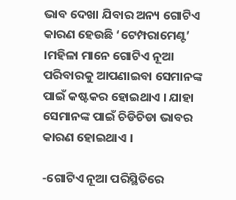ଭାବ ଦେଖା ଯିବାର ଅନ୍ୟ ଗୋଟିଏ କାରଣ ହେଉଛି ‘ଟେମ୍ପରାମେଣ୍ଟ’ ।ମହିଳା ମାନେ ଗୋଟିଏ ନୂଆ ପରିବାରକୁ ଆପଣାଇବା ସେମାନଙ୍କ ପାଇଁ କଷ୍ଟକର ହୋଇଥାଏ । ଯାହା ସେମାନଙ୍କ ପାଇଁ ଚିଡିଚିଡା ଭାବର କାରଣ ହୋଇଥାଏ ।

-ଗୋଟିଏ ନୂଆ ପରିସ୍ଥିତିରେ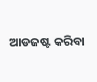ଆଡଜଷ୍ଟ କରିବା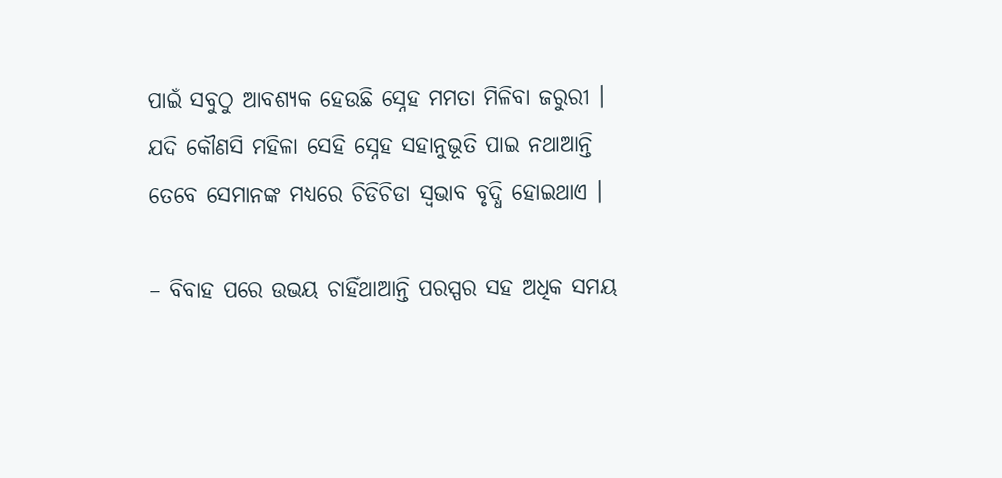ପାଇଁ ସବୁଠୁ ଆବଶ୍ୟକ ହେଉଛି ସ୍ନେହ ମମତା ମିଳିବା ଜରୁରୀ । ଯଦି କୌଣସି ମହିଳା ସେହି ସ୍ନେହ ସହାନୁଭୂତି ପାଇ ନଥାଆନ୍ତି ତେବେ ସେମାନଙ୍କ ମଧ୍ୟରେ ଚିଡିଚିଡା ସ୍ଵଭାବ ବୃଦ୍ଧି ହୋଇଥାଏ ।

– ବିବାହ ପରେ ଉଭୟ ଚାହିଁଥାଆନ୍ତି ପରସ୍ପର ସହ ଅଧିକ ସମୟ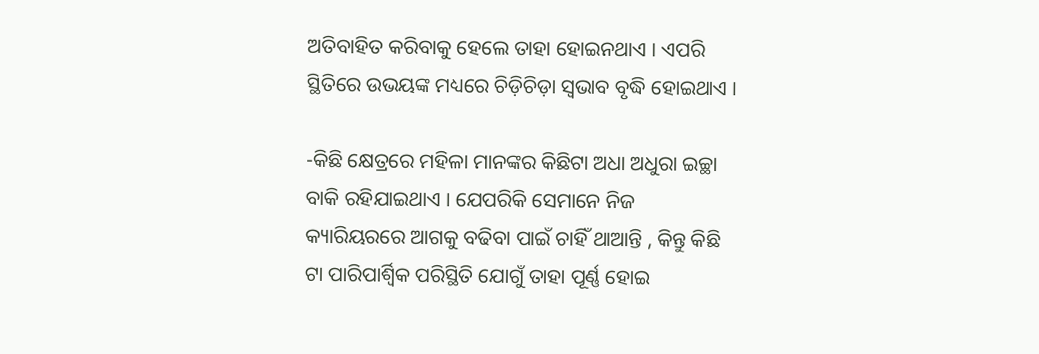ଅତିବାହିତ କରିବାକୁ ହେଲେ ତାହା ହୋଇନଥାଏ । ଏପରି ସ୍ଥିତିରେ ଉଭୟଙ୍କ ମଧ୍ୟରେ ଚିଡ଼ିଚିଡ଼ା ସ୍ଵଭାବ ବୃଦ୍ଧି ହୋଇଥାଏ ।

-କିଛି କ୍ଷେତ୍ରରେ ମହିଳା ମାନଙ୍କର କିଛିଟା ଅଧା ଅଧୁରା ଇଚ୍ଛା ବାକି ରହିଯାଇଥାଏ । ଯେପରିକି ସେମାନେ ନିଜ କ୍ୟାରିୟରରେ ଆଗକୁ ବଢିବା ପାଇଁ ଚାହିଁ ଥାଆନ୍ତି , କିନ୍ତୁ କିଛି ଟା ପାରିପାର୍ଶ୍ବିକ ପରିସ୍ଥିତି ଯୋଗୁଁ ତାହା ପୂର୍ଣ୍ଣ ହୋଇ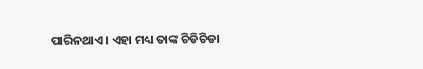ପାରିନଥାଏ । ଏହା ମଧ୍ୟ ତାଙ୍କ ଚିଡିଚିଡା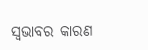ସ୍ଵଭାବର କାରଣ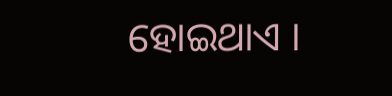ହୋଇଥାଏ ।